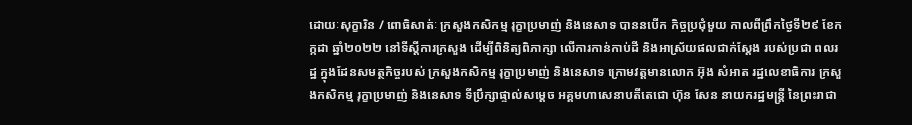ដោយៈសុក្ខារិន / ពោធិសាត់ៈ ក្រសួងកសិកម្ម រុក្ខាប្រមាញ់ និងនេសាទ បាននបើក កិច្ចប្រជុំមួយ កាលពីព្រឹកថ្ងៃទី២៩ ខែកក្កដា ឆ្នាំ២០២២ នៅទីស្ដីការក្រសួង ដើម្បីពិនិត្យពិភាក្សា លើការកាន់កាប់ដី និងអាស្រ័យផលជាក់ស្ដែង របស់ប្រជា ពលរដ្ឋ ក្នុងដែនសមត្ថកិច្ចរបស់ ក្រសួងកសិកម្ម រុក្ខាប្រមាញ់ និងនេសាទ ក្រោមវត្តមានលោក អ៊ុង សំអាត រដ្ឋលេខាធិការ ក្រសួងកសិកម្ម រុក្ខាប្រមាញ់ និងនេសាទ ទីប្រឹក្សាផ្ទាល់សម្ដេច អគ្គមហាសេនាបតីតេជោ ហ៊ុន សែន នាយករដ្ឋមន្ត្រី នៃព្រះរាជា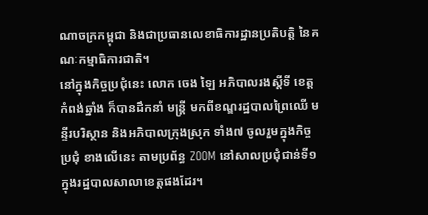ណាចក្រកម្ពុជា និងជាប្រធានលេខាធិការដ្ឋានប្រតិបត្តិ នៃគណៈកម្មាធិការជាតិ។
នៅក្នុងកិច្ចប្រជុំនេះ លោក ចេង ឡៃ អភិបាលរងស្ដីទី ខេត្តកំពង់ឆ្នាំង ក៏បានដឹកនាំ មន្ត្រី មកពីខណ្ឌរដ្ឋបាលព្រៃឈើ មន្ទីរបរិស្ថាន និងអភិបាលក្រុងស្រុក ទាំង៧ ចូលរួមក្នុងកិច្ចប្រជុំ ខាងលើនេះ តាមប្រព័ន្ធ ZOOM នៅសាលប្រជុំជាន់ទី១ ក្នុងរដ្ឋបាលសាលាខេត្តផងដែរ។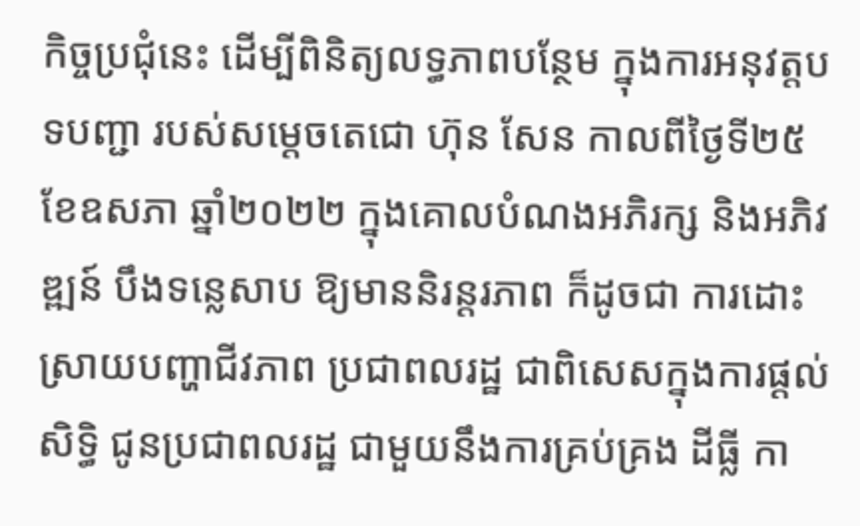កិច្ចប្រជុំនេះ ដើម្បីពិនិត្យលទ្ធភាពបន្ថែម ក្នុងការអនុវត្តបទបញ្ជា របស់សម្ដេចតេជោ ហ៊ុន សែន កាលពីថ្ងៃទី២៥ ខែឧសភា ឆ្នាំ២០២២ ក្នុងគោលបំណងអភិរក្ស និងអភិវឌ្ឍន៍ បឹងទន្លេសាប ឱ្យមាននិរន្តរភាព ក៏ដូចជា ការដោះស្រាយបញ្ហាជីវភាព ប្រជាពលរដ្ឋ ជាពិសេសក្នុងការផ្ដល់សិទ្ធិ ជូនប្រជាពលរដ្ឋ ជាមួយនឹងការគ្រប់គ្រង ដីធ្លី កា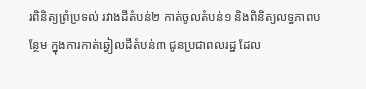រពិនិត្យព្រំប្រទល់ រវាងដីតំបន់២ កាត់ចូលតំបន់១ និងពិនិត្យលទ្ធភាពបន្ថែម ក្នុងការកាត់ឆ្វៀលដីតំបន់៣ ជូនប្រជាពលរដ្ឋ ដែល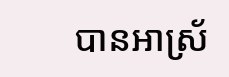បានអាស្រ័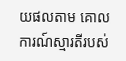យផលតាម គោលការណ៍ស្មារតីរបស់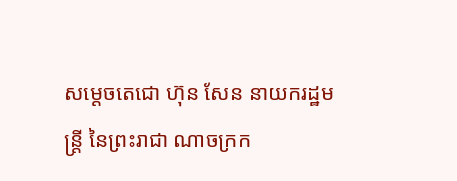សម្ដេចតេជោ ហ៊ុន សែន នាយករដ្ឋមន្ត្រី នៃព្រះរាជា ណាចក្រក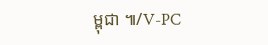ម្ពុជា ៕/V-PC